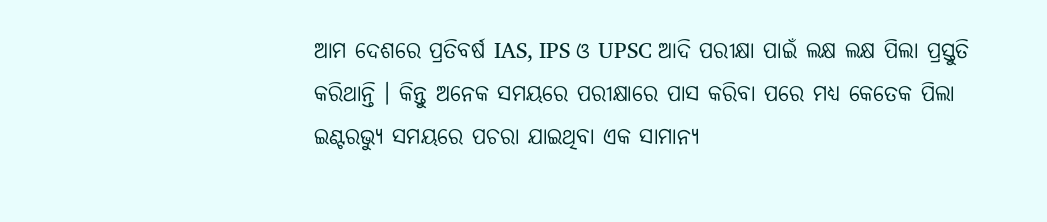ଆମ ଦେଶରେ ପ୍ରତିବର୍ଷ IAS, IPS ଓ UPSC ଆଦି ପରୀକ୍ଷା ପାଇଁ ଲକ୍ଷ ଲକ୍ଷ ପିଲା ପ୍ରସ୍ତୁତି କରିଥାନ୍ତି । କିନ୍ତୁ ଅନେକ ସମୟରେ ପରୀକ୍ଷାରେ ପାସ କରିବା ପରେ ମଧ୍ୟ କେତେକ ପିଲା ଇଣ୍ଟରଭ୍ୟୁ ସମୟରେ ପଚରା ଯାଇଥିବା ଏକ ସାମାନ୍ୟ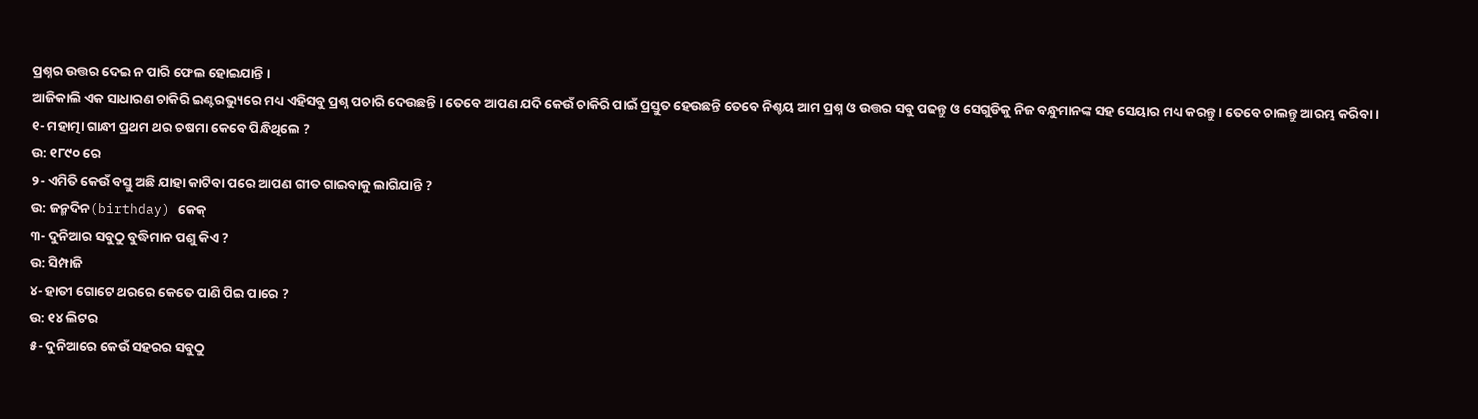ପ୍ରଶ୍ନର ଉତ୍ତର ଦେଇ ନ ପାରି ଫେଲ ହୋଇଯାନ୍ତି ।
ଆଜିକାଲି ଏକ ସାଧାରଣ ଚାକିରି ଇଣ୍ଟରଭ୍ୟୁରେ ମଧ୍ୟ ଏହିସବୁ ପ୍ରଶ୍ନ ପଚାରି ଦେଉଛନ୍ତି । ତେବେ ଆପଣ ଯଦି କେଉଁ ଚାକିରି ପାଇଁ ପ୍ରସ୍ତୁତ ହେଉଛନ୍ତି ତେବେ ନିଶ୍ଚୟ ଆମ ପ୍ରଶ୍ନ ଓ ଉତ୍ତର ସବୁ ପଢନ୍ତୁ ଓ ସେଗୁଡିକୁ ନିଜ ବନ୍ଧୁମାନଙ୍କ ସହ ସେୟାର ମଧ୍ୟ କରନ୍ତୁ । ତେବେ ଚାଲନ୍ତୁ ଆରମ୍ଭ କରିବା ।
୧- ମହାତ୍ମା ଗାନ୍ଧୀ ପ୍ରଥମ ଥର ଚଷମା କେବେ ପିନ୍ଧିଥିଲେ ?
ଉ: ୧୮୯୦ ରେ
୨- ଏମିତି କେଉଁ ବସ୍ତୁ ଅଛି ଯାହା କାଟିବା ପରେ ଆପଣ ଗୀତ ଗାଇବାକୁ ଲାଗିଯାନ୍ତି ?
ଉ: ଜନ୍ମଦିନ(birthday) କେକ୍
୩- ଦୁନିଆର ସବୁଠୁ ବୁଦ୍ଧିମାନ ପଶୁ କିଏ ?
ଉ: ସିମ୍ପାଜି
୪- ହାତୀ ଗୋଟେ ଥରରେ କେତେ ପାଣି ପିଇ ପାରେ ?
ଉ: ୧୪ ଲିଟର
୫- ଦୁନିଆରେ କେଉଁ ସହରର ସବୁଠୁ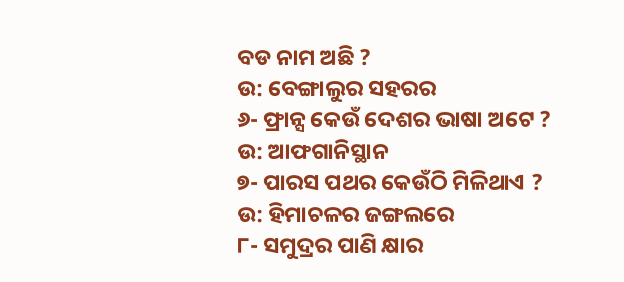ବଡ ନାମ ଅଛି ?
ଉ: ବେଙ୍ଗାଲୁର ସହରର
୬- ଫ୍ରାନ୍ସ କେଉଁ ଦେଶର ଭାଷା ଅଟେ ?
ଉ: ଆଫଗାନିସ୍ଥାନ
୭- ପାରସ ପଥର କେଉଁଠି ମିଳିଥାଏ ?
ଉ: ହିମାଚଳର ଜଙ୍ଗଲରେ
୮- ସମୁଦ୍ରର ପାଣି କ୍ଷାର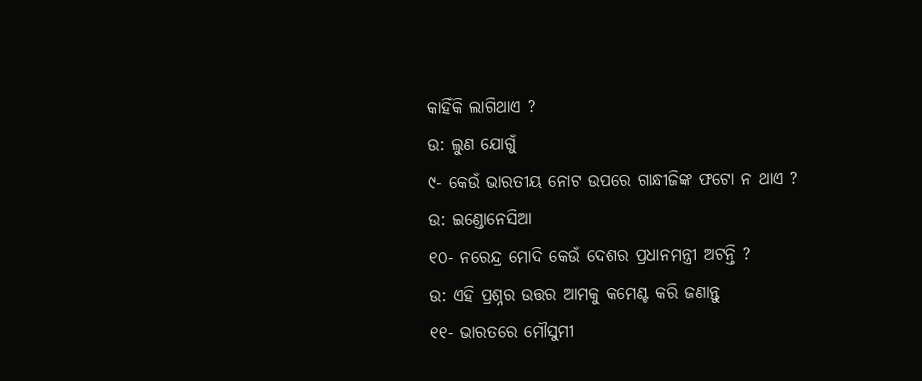କାହିଁକି ଲାଗିଥାଏ ?
ଉ: ଲୁଣ ଯୋଗୁଁ
୯- କେଉଁ ଭାରତୀୟ ନୋଟ ଉପରେ ଗାନ୍ଧୀଜିଙ୍କ ଫଟୋ ନ ଥାଏ ?
ଉ: ଇଣ୍ଡୋନେସିଆ
୧୦- ନରେନ୍ଦ୍ର ମୋଦି କେଉଁ ଦେଶର ପ୍ରଧାନମନ୍ତ୍ରୀ ଅଟନ୍ତି ?
ଉ: ଏହି ପ୍ରଶ୍ନର ଉତ୍ତର ଆମକୁ କମେଣ୍ଟ କରି ଜଣାନ୍ତୁ
୧୧- ଭାରତରେ ମୌସୁମୀ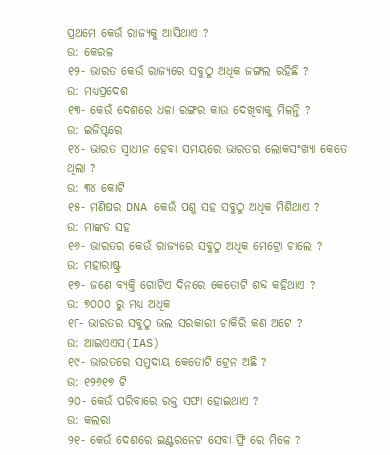ପ୍ରଥମେ କେଉଁ ରାଜ୍ୟକୁ ଆସିଥାଏ ?
ଉ: କେରଳ
୧୨- ଭାରତ କେଉଁ ରାଜ୍ୟରେ ସବୁଠୁ ଅଧିକ ଜଙ୍ଗଲ ରହିଛି ?
ଉ: ମଧ୍ୟପ୍ରଦେଶ
୧୩- କେଉଁ ଦେଶରେ ଧଳା ରଙ୍ଗର କାଉ ଦେଖିବାକୁ ମିଳନ୍ତି ?
ଉ: ଇଜିପ୍ଟରେ
୧୪- ଭାରତ ସ୍ଵାଧୀନ ହେବା ସମୟରେ ଭାରତର ଲୋକସଂଖ୍ୟା କେତେ ଥିଲା ?
ଉ: ୩୪ କୋଟି
୧୫- ମଣିଷର DNA କେଉଁ ପଶୁ ସହ ସବୁଠୁ ଅଧିକ ମିଶିଥାଏ ?
ଉ: ମାଙ୍କଡ ସହ
୧୬- ଭାରତର କେଉଁ ରାଜ୍ୟରେ ସବୁଠୁ ଅଧିକ ମେଟ୍ରୋ ଚାଲେ ?
ଉ: ମହାରାଷ୍ଟ୍ର
୧୭- ଜଣେ ବ୍ୟକ୍ତି ଗୋଟିଏ ଦିନରେ କେତୋଟି ଶବ୍ଦ କହିଥାଏ ?
ଉ: ୭୦୦୦ ରୁ ମଧ୍ୟ ଅଧିକ
୧୮- ଭାରତର ସବୁଠୁ ଭଲ ସରକାରୀ ଚାକିରି କଣ ଅଟେ ?
ଉ: ଆଇଏଏସ(IAS)
୧୯- ଭାରତରେ ସମୁଦାୟ କେତୋଟି ଟ୍ରେନ ଅଛି ?
ଉ: ୧୨୬୧୭ ଟି
୨୦- କେଉଁ ପରିବାରେ ରକ୍ତ ସଫା ହୋଇଥାଏ ?
ଉ: କଲରା
୨୧- କେଉଁ ଦେଶରେ ଇଣ୍ଟରନେଟ ସେବା ଫ୍ରି ରେ ମିଳେ ?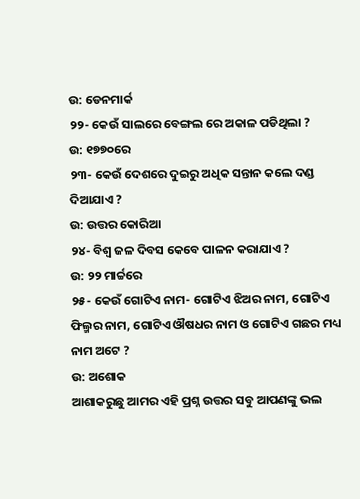ଉ: ଡେନମାର୍କ
୨୨- କେଉଁ ସାଲରେ ବେଙ୍ଗଲ ରେ ଅକାଳ ପଡିଥିଲା ?
ଉ: ୧୭୭୦ରେ
୨୩- କେଉଁ ଦେଶରେ ଦୁଇରୁ ଅଧିକ ସନ୍ତାନ କଲେ ଦଣ୍ଡ ଦିଆଯାଏ ?
ଉ: ଉତ୍ତର କୋରିଆ
୨୪- ବିଶ୍ଵ ଜଳ ଦିବସ କେବେ ପାଳନ କରାଯାଏ ?
ଉ: ୨୨ ମାର୍ଚ୍ଚରେ
୨୫- କେଉଁ ଗୋଟିଏ ନାମ- ଗୋଟିଏ ଝିଅର ନାମ, ଗୋଟିଏ ଫିଲ୍ମର ନାମ, ଗୋଟିଏ ଔଷଧର ନାମ ଓ ଗୋଟିଏ ଗଛର ମଧ୍ୟ ନାମ ଅଟେ ?
ଉ: ଅଶୋକ
ଆଶାକରୁଛୁ ଆମର ଏହି ପ୍ରଶ୍ନ ଉତ୍ତର ସବୁ ଆପଣଙ୍କୁ ଭଲ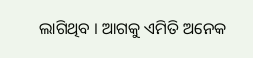ଲାଗିଥିବ । ଆଗକୁ ଏମିତି ଅନେକ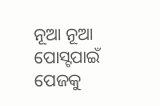ନୂଆ ନୂଆ ପୋସ୍ଟପାଇଁ ପେଜକୁ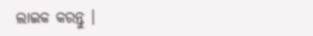ଲାଇକ କରନ୍ତୁ ।